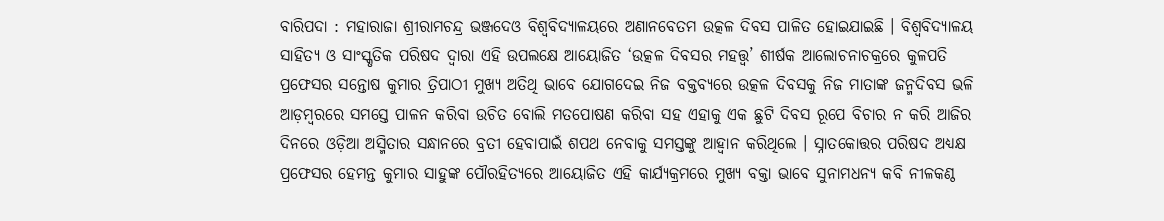ବାରିପଦା : ମହାରାଜା ଶ୍ରୀରାମଚନ୍ଦ୍ର ଭଞ୍ଜଦେଓ ବିଶ୍ୱବିଦ୍ୟାଳୟରେ ଅଣାନବେତମ ଉତ୍କଳ ଦିବସ ପାଳିତ ହୋଇଯାଇଛି । ବିଶ୍ୱବିଦ୍ୟାଳୟ ସାହିତ୍ୟ ଓ ସାଂସ୍କୃତିକ ପରିଷଦ ଦ୍ୱାରା ଏହି ଉପଲକ୍ଷେ ଆୟୋଜିତ ‘ଉତ୍କଳ ଦିବସର ମହତ୍ତ୍ୱ’ ଶୀର୍ଷକ ଆଲୋଚନାଚକ୍ରରେ କୁଳପତି ପ୍ରଫେସର ସନ୍ତୋଷ କୁମାର ତ୍ରିପାଠୀ ମୁଖ୍ୟ ଅତିଥି ଭାବେ ଯୋଗଦେଇ ନିଜ ବକ୍ତବ୍ୟରେ ଉତ୍କଳ ଦିବସକୁ ନିଜ ମାତାଙ୍କ ଜନ୍ମଦିବସ ଭଳି ଆଡ଼ମ୍ବରରେ ସମସ୍ତେ ପାଳନ କରିବା ଉଚିତ ବୋଲି ମତପୋଷଣ କରିବା ସହ ଏହାକୁ ଏକ ଛୁଟି ଦିବସ ରୂପେ ବିଚାର ନ କରି ଆଜିର ଦିନରେ ଓଡ଼ିଆ ଅସ୍ମିତାର ସନ୍ଧାନରେ ବ୍ରତୀ ହେବାପାଇଁ ଶପଥ ନେବାକୁ ସମସ୍ତଙ୍କୁ ଆହ୍ୱାନ କରିଥିଲେ । ସ୍ନାତକୋତ୍ତର ପରିଷଦ ଅଧ୍ୟକ୍ଷ ପ୍ରଫେସର ହେମନ୍ତ କୁମାର ସାହୁଙ୍କ ପୌରହିତ୍ୟରେ ଆୟୋଜିତ ଏହି କାର୍ଯ୍ୟକ୍ରମରେ ମୁଖ୍ୟ ବକ୍ତା ଭାବେ ସୁନାମଧନ୍ୟ କବି ନୀଳକଣ୍ଠ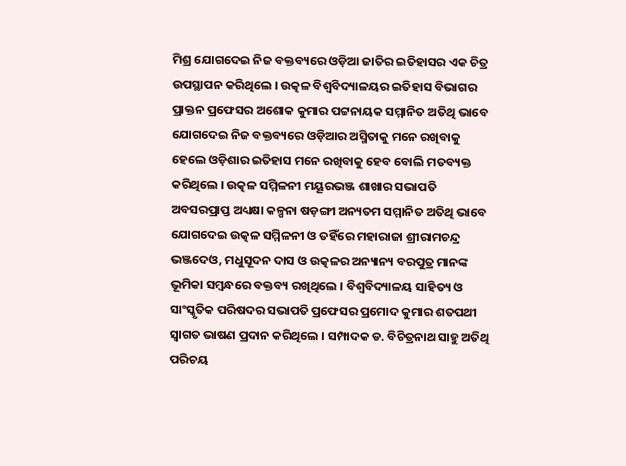ମିଶ୍ର ଯୋଗଦେଇ ନିଜ ବକ୍ତବ୍ୟରେ ଓଡ଼ିଆ ଜାତିର ଇତିହାସର ଏକ ଚିତ୍ର ଉପସ୍ଥାପନ କରିଥିଲେ । ଉତ୍କଳ ବିଶ୍ୱବିଦ୍ୟାଳୟର ଇତିହାସ ବିଭାଗର ପ୍ରାକ୍ତନ ପ୍ରଫେସର ଅଶୋକ କୁମାର ପଟ୍ଟନାୟକ ସମ୍ମାନିତ ଅତିଥି ଭାବେ ଯୋଗଦେଇ ନିଜ ବକ୍ତବ୍ୟରେ ଓଡ଼ିଆର ଅସ୍ମିତାକୁ ମନେ ରଖିବାକୁ ହେଲେ ଓଡ଼ିଶାର ଇତିହାସ ମନେ ରଖିବାକୁ ହେବ ବୋଲି ମତବ୍ୟକ୍ତ କରିଥିଲେ । ଉତ୍କଳ ସମ୍ମିଳନୀ ମୟୂରଭଞ୍ଜ ଶାଖାର ସଭାପତି ଅବସରପ୍ରାପ୍ତ ଅଧ୍ୟକ୍ଷା କଳ୍ପନା ଷଡ଼ଙ୍ଗୀ ଅନ୍ୟତମ ସମ୍ମାନିତ ଅତିଥି ଭାବେ ଯୋଗଦେଇ ଉତ୍କଳ ସମ୍ମିଳନୀ ଓ ତହିଁରେ ମହାରାଜା ଶ୍ରୀରାମଚନ୍ଦ୍ର ଭଞ୍ଜଦେଓ, ମଧୁସୂଦନ ଦାସ ଓ ଉତ୍କଳର ଅନ୍ୟାନ୍ୟ ବରପୁତ୍ର ମାନଙ୍କ ଭୂମିକା ସମ୍ବନ୍ଧରେ ବକ୍ତବ୍ୟ ରଖିଥିଲେ । ବିଶ୍ୱବିଦ୍ୟାଳୟ ସାହିତ୍ୟ ଓ ସାଂସ୍କୃତିକ ପରିଷଦର ସଭାପତି ପ୍ରଫେସର ପ୍ରମୋଦ କୁମାର ଶତପଥୀ ସ୍ୱାଗତ ଭାଷଣ ପ୍ରଦାନ କରିଥିଲେ । ସମ୍ପାଦକ ଡ. ବିଚିତ୍ରନାଥ ସାହୁ ଅତିଥି ପରିଚୟ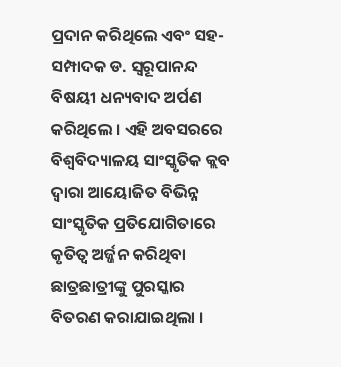ପ୍ରଦାନ କରିଥିଲେ ଏବଂ ସହ-ସମ୍ପାଦକ ଡ. ସ୍ୱରୂପାନନ୍ଦ ବିଷୟୀ ଧନ୍ୟବାଦ ଅର୍ପଣ କରିଥିଲେ । ଏହି ଅବସରରେ ବିଶ୍ୱବିଦ୍ୟାଳୟ ସାଂସ୍କୃତିକ କ୍ଲବ ଦ୍ୱାରା ଆୟୋଜିତ ବିଭିନ୍ନ ସାଂସ୍କୃତିକ ପ୍ରତିଯୋଗିତାରେ କୃତିତ୍ୱ ଅର୍ଜ୍ଜନ କରିଥିବା ଛାତ୍ରଛାତ୍ରୀଙ୍କୁ ପୁରସ୍କାର ବିତରଣ କରାଯାଇଥିଲା ।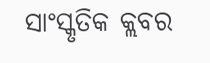ସାଂସ୍କୃତିକ କ୍ଲବର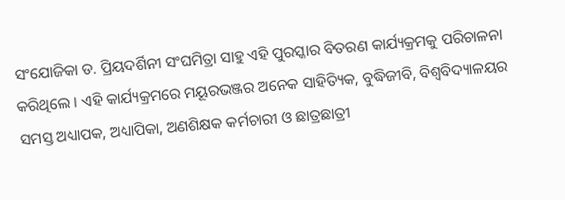ସଂଯୋଜିକା ଡ. ପ୍ରିୟଦର୍ଶିନୀ ସଂଘମିତ୍ରା ସାହୁ ଏହି ପୁରସ୍କାର ବିତରଣ କାର୍ଯ୍ୟକ୍ରମକୁ ପରିଚାଳନା କରିଥିଲେ । ଏହି କାର୍ଯ୍ୟକ୍ରମରେ ମୟୂରଭଞ୍ଜର ଅନେକ ସାହିତ୍ୟିକ, ବୁଦ୍ଧିଜୀବି, ବିଶ୍ୱବିଦ୍ୟାଳୟର ସମସ୍ତ ଅଧ୍ୟାପକ, ଅଧ୍ୟାପିକା, ଅଣଶିକ୍ଷକ କର୍ମଚାରୀ ଓ ଛାତ୍ରଛାତ୍ରୀ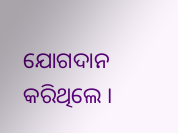ଯୋଗଦାନ କରିଥିଲେ ।